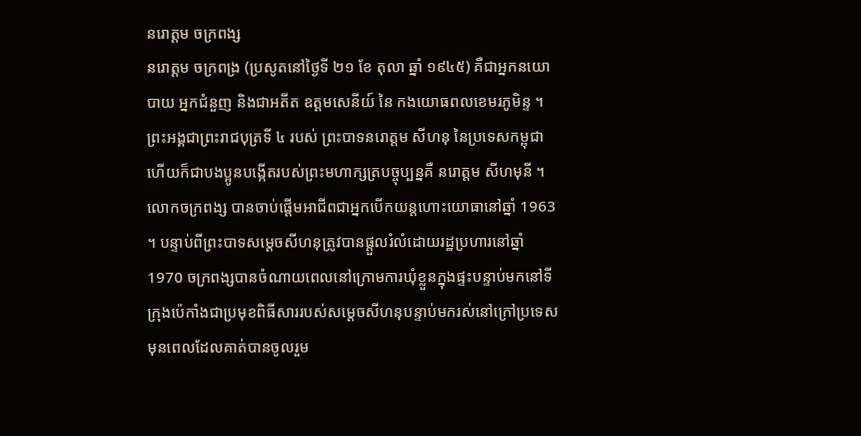នរោត្តម ចក្រពង្ស
នរោត្តម ចក្រពង្រ (ប្រសូតនៅថ្ងៃទី ២១ ខែ តុលា ឆ្នាំ ១៩៤៥) គឺជាអ្នកនយោបាយ អ្នកជំនួញ និងជាអតីត ឧត្តមសេនីយ៍ នៃ កងយោធពលខេមរភូមិន្ទ ។ ព្រះអង្គជាព្រះរាជបុត្រទី ៤ របស់ ព្រះបាទនរោត្តម សីហនុ នៃប្រទេសកម្ពុជា ហើយក៏ជាបងប្អូនបង្កើតរបស់ព្រះមហាក្សត្របច្ចុប្បន្នគឺ នរោត្តម សីហមុនី ។ លោកចក្រពង្ស បានចាប់ផ្តើមអាជីពជាអ្នកបើកយន្តហោះយោធានៅឆ្នាំ 1963 ។ បន្ទាប់ពីព្រះបាទសម្តេចសីហនុត្រូវបានផ្ដួលរំលំដោយរដ្ឋប្រហារនៅឆ្នាំ 1970 ចក្រពង្សបានចំណាយពេលនៅក្រោមការឃុំខ្លួនក្នុងផ្ទះបន្ទាប់មកនៅទីក្រុងប៉េកាំងជាប្រមុខពិធីសាររបស់សម្ដេចសីហនុបន្ទាប់មករស់នៅក្រៅប្រទេសមុនពេលដែលគាត់បានចូលរួម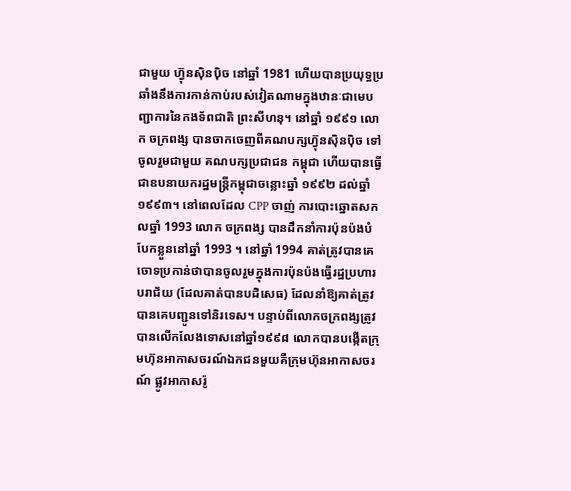ជាមួយ ហ្វ៊ុនស៊ិនប៉ិច នៅឆ្នាំ 1981 ហើយបានប្រយុទ្ធប្រឆាំងនឹងការកាន់កាប់របស់វៀតណាមក្នុងឋានៈជាមេបញ្ជាការនៃកងទ័ពជាតិ ព្រះសីហនុ។ នៅឆ្នាំ ១៩៩១ លោក ចក្រពង្ស បានចាកចេញពីគណបក្សហ៊្វុនស៊ិនប៉ិច ទៅចូលរួមជាមួយ គណបក្សប្រជាជន កម្ពុជា ហើយបានធ្វើជាឧបនាយករដ្ឋមន្ត្រីកម្ពុជាចន្លោះឆ្នាំ ១៩៩២ ដល់ឆ្នាំ ១៩៩៣។ នៅពេលដែល CPP ចាញ់ ការបោះឆ្នោតសកលឆ្នាំ 1993 លោក ចក្រពង្ស បានដឹកនាំការប៉ុនប៉ងបំបែកខ្លួននៅឆ្នាំ 1993 ។ នៅឆ្នាំ 1994 គាត់ត្រូវបានគេចោទប្រកាន់ថាបានចូលរួមក្នុងការប៉ុនប៉ងធ្វើរដ្ឋប្រហារបរាជ័យ (ដែលគាត់បានបដិសេធ) ដែលនាំឱ្យគាត់ត្រូវបានគេបញ្ជូនទៅនិរទេស។ បន្ទាប់ពីលោកចក្រពង្សត្រូវបានលើកលែងទោសនៅឆ្នាំ១៩៩៨ លោកបានបង្កើតក្រុមហ៊ុនអាកាសចរណ៍ឯកជនមួយគឺក្រុមហ៊ុនអាកាសចរណ៍ ផ្លូវអាកាសរ៉ូ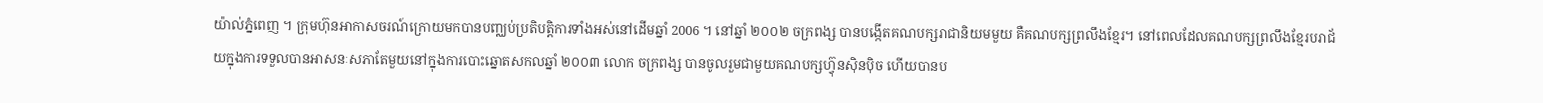យ៉ាល់ភ្នំពេញ ។ ក្រុមហ៊ុនអាកាសចរណ៍ក្រោយមកបានបញ្ឈប់ប្រតិបត្តិការទាំងអស់នៅដើមឆ្នាំ 2006 ។ នៅឆ្នាំ ២០០២ ចក្រពង្ស បានបង្កើតគណបក្សរាជានិយមមួយ គឺគណបក្សព្រលឹងខ្មែរ។ នៅពេលដែលគណបក្សព្រលឹងខ្មែរបរាជ័យក្នុងការទទួលបានអាសនៈសភាតែមួយនៅក្នុងការបោះឆ្នោតសកលឆ្នាំ ២០០៣ លោក ចក្រពង្ស បានចូលរួមជាមួយគណបក្សហ៊្វុនស៊ិនប៉ិច ហើយបានប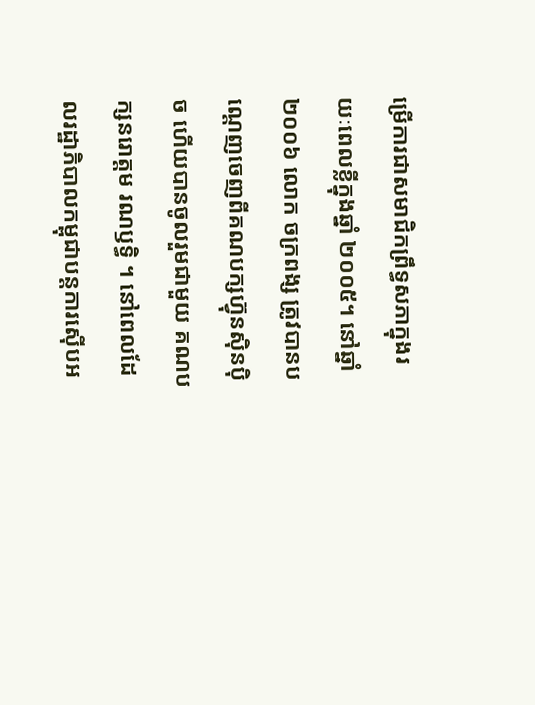ម្រើការជាសមាជិកព្រឹទ្ធសភាក្នុងរយៈពេលខ្លីក្នុងឆ្នាំ ២០០៥។ នៅឆ្នាំ២០០៦ លោក ចក្រពង្ស ត្រូវបានបណ្ដេញចេញពីគណបក្សហ៊្វុនស៊ិនប៉ិច ហើយបានចូលរួមជាមួយ គណបក្សនរោត្តម រណឫទ្ធិ ។ នៅពេលដែលរដ្ឋាភិបាលកម្ពុជាបន្តការស៊ើបអ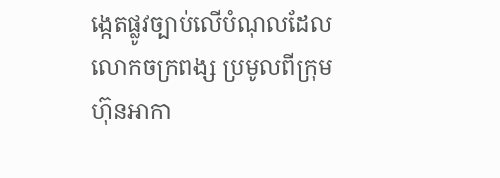ង្កេតផ្លូវច្បាប់លើបំណុលដែលលោកចក្រពង្ស ប្រមូលពីក្រុមហ៊ុនអាកា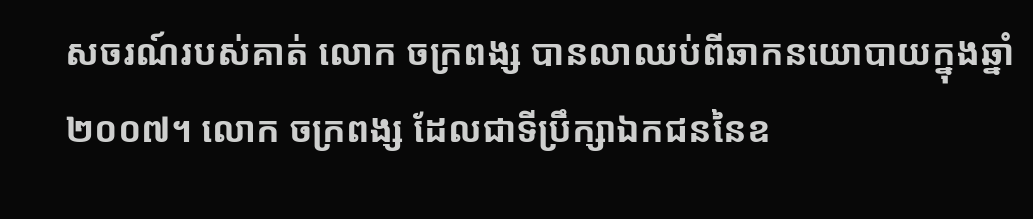សចរណ៍របស់គាត់ លោក ចក្រពង្ស បានលាឈប់ពីឆាកនយោបាយក្នុងឆ្នាំ ២០០៧។ លោក ចក្រពង្ស ដែលជាទីប្រឹក្សាឯកជននៃឧ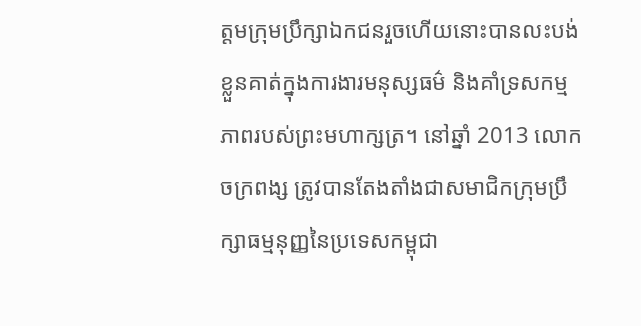ត្តមក្រុមប្រឹក្សាឯកជនរួចហើយនោះបានលះបង់ខ្លួនគាត់ក្នុងការងារមនុស្សធម៌ និងគាំទ្រសកម្មភាពរបស់ព្រះមហាក្សត្រ។ នៅឆ្នាំ 2013 លោក ចក្រពង្ស ត្រូវបានតែងតាំងជាសមាជិកក្រុមប្រឹក្សាធម្មនុញ្ញនៃប្រទេសកម្ពុជា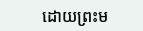ដោយព្រះម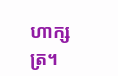ហាក្សត្រ។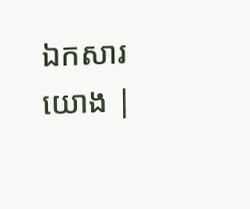ឯកសារយោង |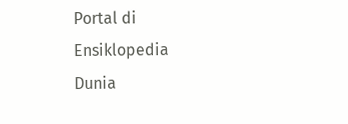Portal di Ensiklopedia Dunia